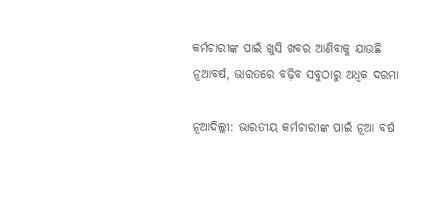କର୍ମଚାରୀଙ୍କ ପାଇଁ ଖୁସି ଖବର ଆଣିବାକୁ ଯାଉଛି ନୂଆବର୍ଷ, ଭାରତରେ ବଢ଼ିବ ସବୁଠାରୁ ଅଧିକ ଦରମା

ନୂଆଦିଲ୍ଲୀ: ଭାରତୀୟ କର୍ମଚାରୀଙ୍କ ପାଇଁ ନୂଆ ବର୍ଷ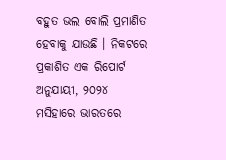ବହୁତ ଭଲ ବୋଲି ପ୍ରମାଣିତ ହେବାକୁ ଯାଉଛି । ନିକଟରେ ପ୍ରକାଶିତ ଏକ ରିପୋର୍ଟ ଅନୁଯାୟୀ, ୨୦୨୪ ମସିହାରେ ଭାରତରେ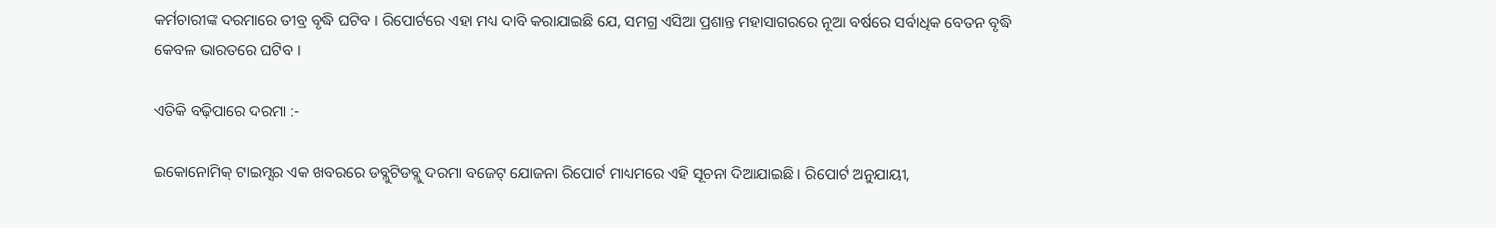କର୍ମଚାରୀଙ୍କ ଦରମାରେ ତୀବ୍ର ବୃଦ୍ଧି ଘଟିବ । ରିପୋର୍ଟରେ ଏହା ମଧ୍ୟ ଦାବି କରାଯାଇଛି ଯେ, ସମଗ୍ର ଏସିଆ ପ୍ରଶାନ୍ତ ମହାସାଗରରେ ନୂଆ ବର୍ଷରେ ସର୍ବାଧିକ ବେତନ ବୃଦ୍ଧି କେବଳ ଭାରତରେ ଘଟିବ ।

ଏତିକି ବଢ଼ିପାରେ ଦରମା :-

ଇକୋନୋମିକ୍ ଟାଇମ୍ସର ଏକ ଖବରରେ ଡବ୍ଲୁଟିଡବ୍ଲୁ ଦରମା ବଜେଟ୍ ଯୋଜନା ରିପୋର୍ଟ ମାଧ୍ୟମରେ ଏହି ସୂଚନା ଦିଆଯାଇଛି । ରିପୋର୍ଟ ଅନୁଯାୟୀ,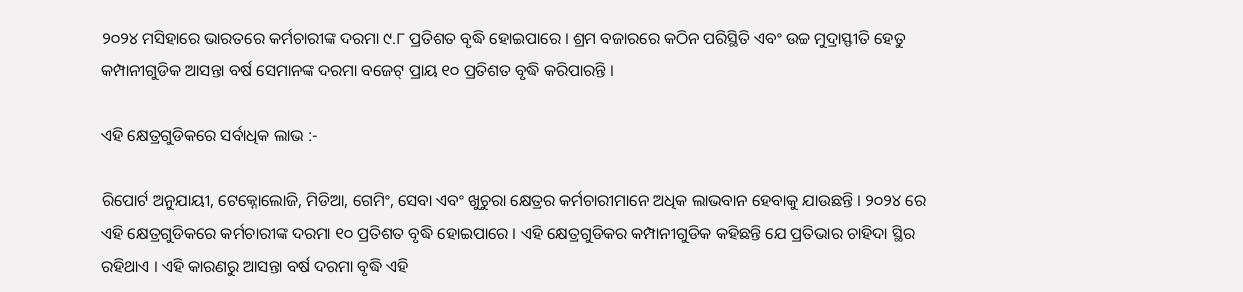୨୦୨୪ ମସିହାରେ ଭାରତରେ କର୍ମଚାରୀଙ୍କ ଦରମା ୯.୮ ପ୍ରତିଶତ ବୃଦ୍ଧି ହୋଇପାରେ । ଶ୍ରମ ବଜାରରେ କଠିନ ପରିସ୍ଥିତି ଏବଂ ଉଚ୍ଚ ମୁଦ୍ରାସ୍ଫୀତି ହେତୁ କମ୍ପାନୀଗୁଡିକ ଆସନ୍ତା ବର୍ଷ ସେମାନଙ୍କ ଦରମା ବଜେଟ୍ ପ୍ରାୟ ୧୦ ପ୍ରତିଶତ ବୃଦ୍ଧି କରିପାରନ୍ତି ।

ଏହି କ୍ଷେତ୍ରଗୁଡିକରେ ସର୍ବାଧିକ ଲାଭ :-

ରିପୋର୍ଟ ଅନୁଯାୟୀ, ଟେକ୍ନୋଲୋଜି, ମିଡିଆ, ଗେମିଂ, ସେବା ଏବଂ ଖୁଚୁରା କ୍ଷେତ୍ରର କର୍ମଚାରୀମାନେ ଅଧିକ ଲାଭବାନ ହେବାକୁ ଯାଉଛନ୍ତି । ୨୦୨୪ ରେ ଏହି କ୍ଷେତ୍ରଗୁଡିକରେ କର୍ମଚାରୀଙ୍କ ଦରମା ୧୦ ପ୍ରତିଶତ ବୃଦ୍ଧି ହୋଇପାରେ । ଏହି କ୍ଷେତ୍ରଗୁଡିକର କମ୍ପାନୀଗୁଡିକ କହିଛନ୍ତି ଯେ ପ୍ରତିଭାର ଚାହିଦା ସ୍ଥିର ରହିଥାଏ । ଏହି କାରଣରୁ ଆସନ୍ତା ବର୍ଷ ଦରମା ବୃଦ୍ଧି ଏହି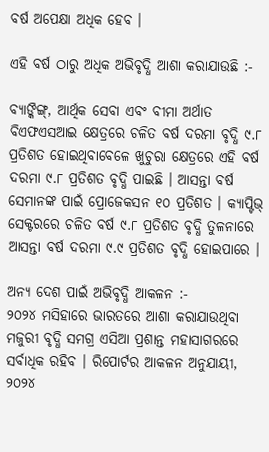ବର୍ଷ ଅପେକ୍ଷା ଅଧିକ ହେବ ।

ଏହି ବର୍ଷ ଠାରୁ ଅଧିକ ଅଭିବୃଦ୍ଧି ଆଶା କରାଯାଉଛି :-

ବ୍ୟାଙ୍କିଙ୍ଗ୍, ଆର୍ଥିକ ସେବା ଏବଂ ବୀମା ଅର୍ଥାତ ବିଏଫଏସଆଇ କ୍ଷେତ୍ରରେ ଚଳିତ ବର୍ଷ ଦରମା ବୃଦ୍ଧି ୯.୮ ପ୍ରତିଶତ ହୋଇଥିବାବେଳେ ଖୁଚୁରା କ୍ଷେତ୍ରରେ ଏହି ବର୍ଷ ଦରମା ୯.୮ ପ୍ରତିଶତ ବୃଦ୍ଧି ପାଇଛି । ଆସନ୍ତା ବର୍ଷ ସେମାନଙ୍କ ପାଇଁ ପ୍ରୋଜେକସନ ୧୦ ପ୍ରତିଶତ । କ୍ୟାପ୍ଟିଭ୍ ସେକ୍ଟରରେ ଚଳିତ ବର୍ଷ ୯.୮ ପ୍ରତିଶତ ବୃଦ୍ଧି ତୁଳନାରେ ଆସନ୍ତା ବର୍ଷ ଦରମା ୯.୯ ପ୍ରତିଶତ ବୃଦ୍ଧି ହୋଇପାରେ ।

ଅନ୍ୟ ଦେଶ ପାଇଁ ଅଭିବୃଦ୍ଧି ଆକଳନ :-
୨୦୨୪ ମସିହାରେ ଭାରତରେ ଆଶା କରାଯାଉଥିବା ମଜୁରୀ ବୃଦ୍ଧି ସମଗ୍ର ଏସିଆ ପ୍ରଶାନ୍ତ ମହାସାଗରରେ ସର୍ବାଧିକ ରହିବ । ରିପୋର୍ଟର ଆକଳନ ଅନୁଯାୟୀ, ୨୦୨୪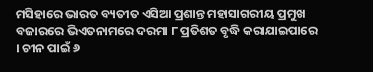ମସିହାରେ ଭାରତ ବ୍ୟତୀତ ଏସିଆ ପ୍ରଶାନ୍ତ ମହାସାଗରୀୟ ପ୍ରମୁଖ ବଜାରରେ ଭିଏତନାମରେ ଦରମା ୮ ପ୍ରତିଶତ ବୃଦ୍ଧି କରାଯାଇପାରେ । ଚୀନ ପାଇଁ ୬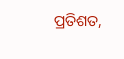ପ୍ରତିଶତ,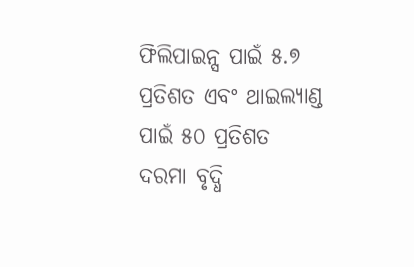ଫିଲିପାଇନ୍ସ ପାଇଁ ୫.୭ ପ୍ରତିଶତ ଏବଂ ଥାଇଲ୍ୟାଣ୍ଡ ପାଇଁ ୫୦ ପ୍ରତିଶତ ଦରମା ବୃଦ୍ଧି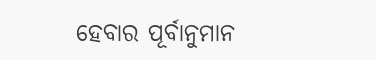ହେବାର ପୂର୍ବାନୁମାନ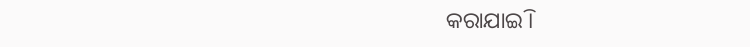କରାଯାଇି ।